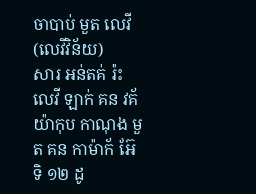ចាបាប់ មួត លេវី
(លេវីវិន័យ)
សារ អន់តគ់ រ៉ះ
លេវី ឡាក់ គន វគ័ យ៉ាកុប កាណុង មួត គន កាម៉ាក័ អ៊ែ ទិ ១២ ដូ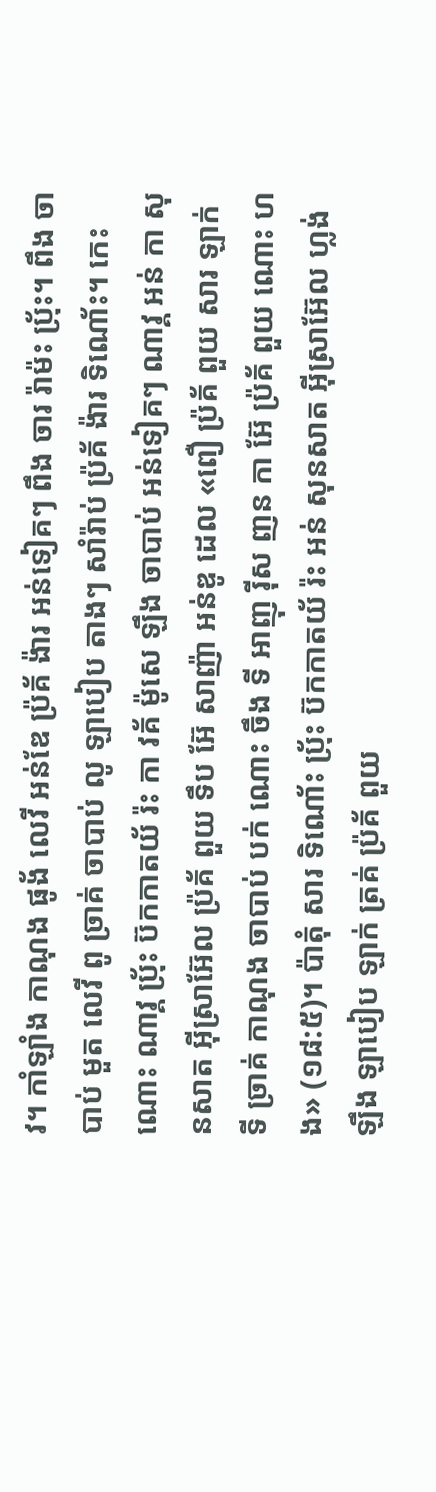វ។ កាំឡាំង កាណុង ផូង័ លេវី អន់ឌែ ប៉្រគ័ ង៉ារ អន់ទៀគៗ ពឹង ចារ រ៉ាម៉ះ ប៉្រ័ះ។ ពឹង ចាបាប់ មួត លេវី ពូ ច្រាគ់ ចាបាប់ លូ ឡាបៀប តាងៗ សាំរ៉ាប់ ប៉្រគ័ ង៉ារ ទិណោ័ះ។ កេះណោះ ណាវ្គ ប៉្រ័ះ ប៊កកាតយ័ រ៉ះ កា វគ័ ម៉ូសេ ឡឹង ចាបាប់ អន់ទៀគៗ ណាវ្គ អន់ កា សុនសាត អ៊ីស្រាអ៊ែល ប៉្រគ័ ពួយ ទឹប អ៊ែ សាញ៉ា អន់ឌូ ដេល «ពឿ ប៉្រគ័ ពួយ សារ ឡាក់ ទី ច្រាគ់ កាណុង ចាបាប់ បក់ ណោះ ចឹង ទី អាញុ រ៉ីស ញន កា អ៊ែ ប៉្រគ័ ពួយ ណោះ ហង» (១៨:៥)។ ប៉ាតុំ សារ ទិណោ័ះ ប៉្រ័ះ ប៊កកាតយ័ រ៉ះ អន់ សុនសាត អ៊ីស្រាអ៊ែល ហ្លង់ ឡឹង ឡាបៀប ឡាក់ ត្រគ់ ប៉្រគ័ ពួយ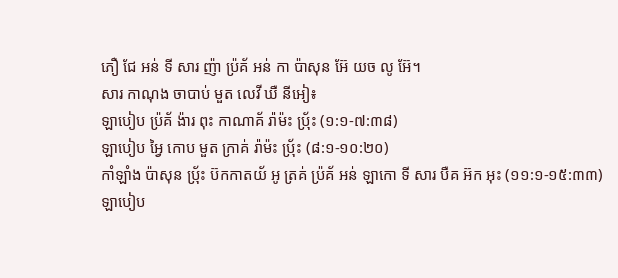ភឿ ជែ អន់ ទី សារ ញ៉ា ប៉្រគ័ អន់ កា ប៉ាសុន អ៊ែ យច លូ អ៊ែ។
សារ កាណុង ចាបាប់ មួត លេវី ឃឺ នីអៀ៖
ឡាបៀប ប៉្រគ័ ង៉ារ ពុះ កាណាគ័ រ៉ាម៉ះ ប៉្រ័ះ (១:១-៧:៣៨)
ឡាបៀប អ្វៃ កោប មួត ក្រាគ់ រ៉ាម៉ះ ប៉្រ័ះ (៨:១-១០:២០)
កាំឡាំង ប៉ាសុន ប៉្រ័ះ ប៊កកាតយ័ អូ ត្រគ់ ប៉្រគ័ អន់ ឡាកោ ទី សារ បឺគ អ៊ក អុះ (១១:១-១៥:៣៣)
ឡាបៀប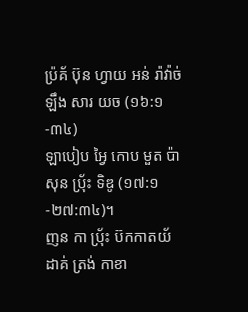ប៉្រគ័ ប៊ុន ហ្វាយ អន់ រ៉ាវ៉ាច់ ឡឹង សារ យច (១៦:១-៣៤)
ឡាបៀប អ្វៃ កោប មួត ប៉ាសុន ប៉្រ័ះ ទិឌូ (១៧:១-២៧:៣៤)។
ញន កា ប៉្រ័ះ ប៊កកាតយ័ ដាគ់ ត្រង់ កាខា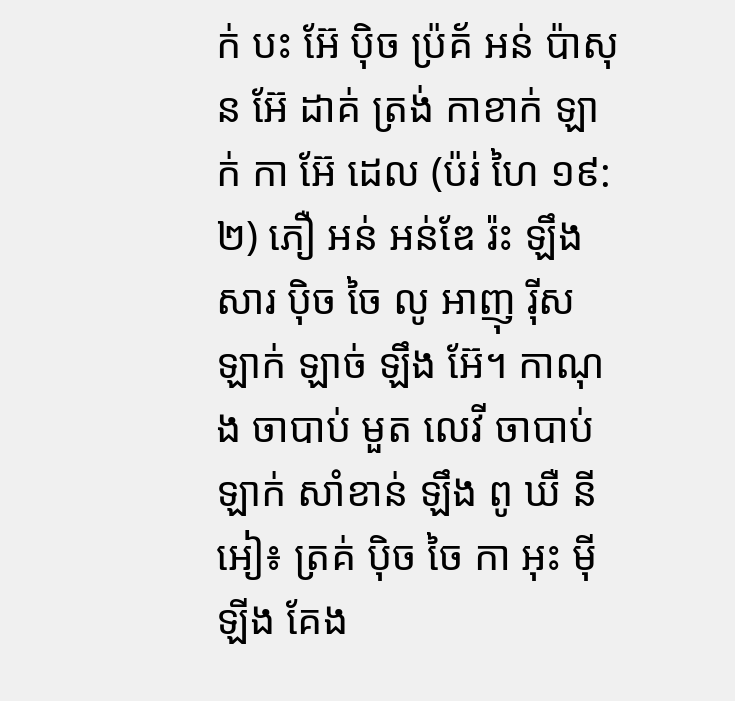ក់ បះ អ៊ែ ប៉ិច ប៉្រគ័ អន់ ប៉ាសុន អ៊ែ ដាគ់ ត្រង់ កាខាក់ ឡាក់ កា អ៊ែ ដេល (ប៉រ់ ហៃ ១៩:២) ភឿ អន់ អន់ឌែ រ៉ះ ឡឹង សារ ប៉ិច ចៃ លូ អាញុ រ៉ីស ឡាក់ ឡាច់ ឡឹង អ៊ែ។ កាណុង ចាបាប់ មួត លេវី ចាបាប់ ឡាក់ សាំខាន់ ឡឹង ពូ ឃឺ នីអៀ៖ ត្រគ់ ប៉ិច ចៃ កា អុះ ម៉ី ឡីង គែង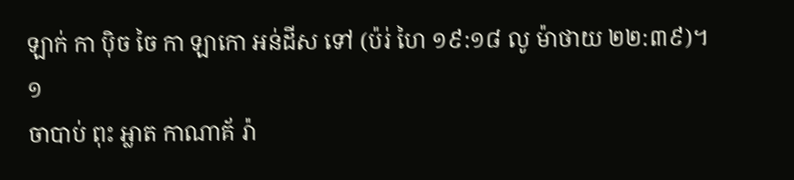ឡាក់ កា ប៉ិច ចៃ កា ឡាកោ អន់ដីស ទៅ (ប៉រ់ ហៃ ១៩:១៨ លូ ម៉ាថាយ ២២:៣៩)។
១
ចាបាប់ ពុះ អ្លាត កាណាគ័ រ៉ា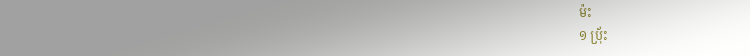ម៉ះ
១ ប៉្រ័ះ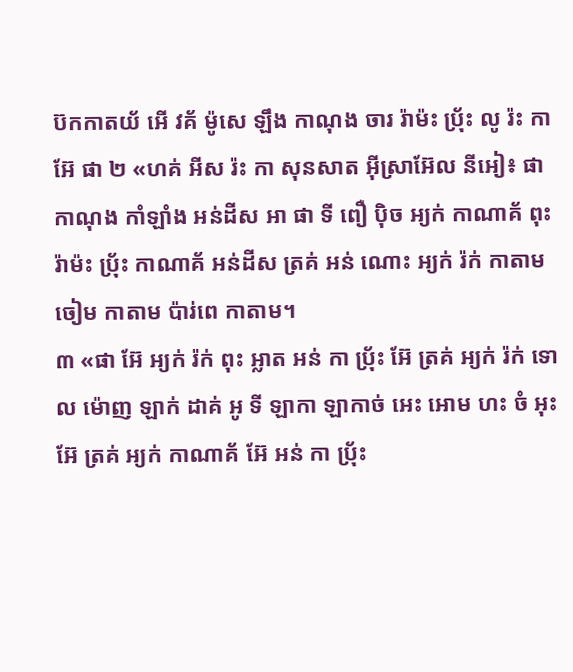ប៊កកាតយ័ អើ វគ័ ម៉ូសេ ឡឹង កាណុង ចារ រ៉ាម៉ះ ប៉្រ័ះ លូ រ៉ះ កា អ៊ែ ផា ២ «ហគ់ អីស រ៉ះ កា សុនសាត អ៊ីស្រាអ៊ែល នីអៀ៖ ផា កាណុង កាំឡាំង អន់ដីស អា ផា ទី ពឿ ប៉ិច អ្យក់ កាណាគ័ ពុះ រ៉ាម៉ះ ប៉្រ័ះ កាណាគ័ អន់ដីស ត្រគ់ អន់ ណោះ អ្យក់ រ៉ក់ កាតាម ចៀម កាតាម ប៉ារ់ពេ កាតាម។
៣ «ផា អ៊ែ អ្យក់ រ៉ក់ ពុះ អ្លាត អន់ កា ប៉្រ័ះ អ៊ែ ត្រគ់ អ្យក់ រ៉ក់ ទោល ម៉ោញ ឡាក់ ដាគ់ អូ ទី ឡាកា ឡាកាច់ អេះ អោម ហះ ចំ អុះ អ៊ែ ត្រគ់ អ្យក់ កាណាគ័ អ៊ែ អន់ កា ប៉្រ័ះ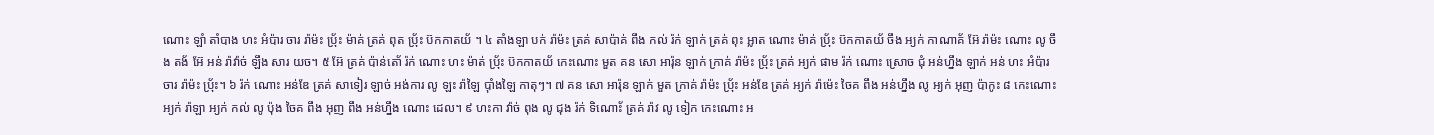ណោះ ឡាំ តាំបាង ហះ អំប៉ារ ចារ រ៉ាម៉ះ ប៉្រ័ះ ម៉ាគ់ ត្រគ់ ពុត ប៉្រ័ះ ប៊កកាតយ័ ។ ៤ តាំងឡា បក់ រ៉ាម៉ះ ត្រគ់ សាប៉ាគ់ ពឹង កល់ រ៉ក់ ឡាក់ ត្រគ់ ពុះ អ្លាត ណោះ ម៉ាគ់ ប៉្រ័ះ ប៊កកាតយ័ ចឹង អ្យក់ កាណាគ័ អ៊ែ រ៉ាម៉ះ ណោះ លូ ចឹង តង័ អ៊ែ អន់ រ៉ាវ៉ាច់ ឡឹង សារ យច។ ៥ អ៊ែ ត្រគ់ ប៉ាន់តោ័ រ៉ក់ ណោះ ហះ ម៉ាត់ ប៉្រ័ះ ប៊កកាតយ័ កេះណោះ មួត គន សោ អារ៉ុន ឡាក់ ក្រាគ់ រ៉ាម៉ះ ប៉្រ័ះ ត្រគ់ អ្យក់ ផាម រ៉ក់ ណោះ ស្រោច ជុំ អន់ហ្នឹង ឡាក់ អន់ ហះ អំប៉ារ ចារ រ៉ាម៉ះ ប៉្រ័ះ។ ៦ រ៉ក់ ណោះ អន់ឌែ ត្រគ់ សាទៀរ ឡាច់ អង់ការ លូ ឡះ រ៉ាឡៃ ប៉ាំងឡៃ កាតុៗ។ ៧ គន សោ អារ៉ុន ឡាក់ មួត ក្រាគ់ រ៉ាម៉ះ ប៉្រ័ះ អន់ឌែ ត្រគ់ អ្យក់ រ៉ាម៉េះ ចៃគ ពឹង អន់ហ្នឹង លូ អ្យក់ អុញ ប៉ាកូះ ៨ កេះណោះ អ្យក់ រ៉ាឡា អ្យក់ កល់ លូ ប៉ុង ចៃគ ពឹង អុញ ពឹង អន់ហ្នឹង ណោះ ដេល។ ៩ ហះកា វ៉ាច់ ពុង លូ ជុង រ៉ក់ ទិណោ័ះ ត្រគ់ រ៉ាវ លូ ទៀក កេះណោះ អ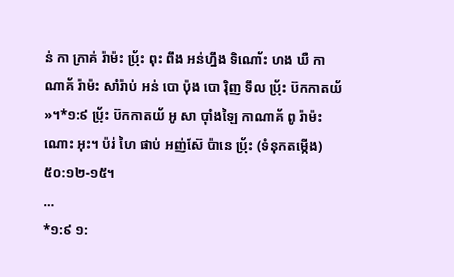ន់ កា ក្រាគ់ រ៉ាម៉ះ ប៉្រ័ះ ពុះ ពឹង អន់ហ្នឹង ទិណោ័ះ ហង ឃឺ កាណាគ័ រ៉ាម៉ះ សាំរ៉ាប់ អន់ បោ ប៉ុង បោ រ៉ិញ ទឹល ប៉្រ័ះ ប៊កកាតយ័ »។*១:៩ ប៉្រ័ះ ប៊កកាតយ័ អូ សា ប៉ាំងឡៃ កាណាគ័ ពូ រ៉ាម៉ះ ណោះ អុះ។ ប៉រ់ ហៃ ផាប់ អញ់ស៊ែ ប៉ានេ ប៉្រ័ះ (ទំនុកតម្កើង) ៥០:១២-១៥។
…
*១:៩ ១: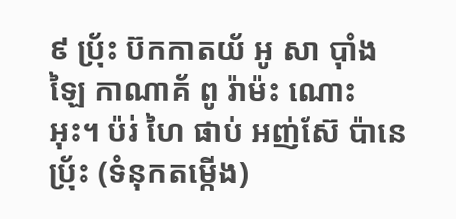៩ ប៉្រ័ះ ប៊កកាតយ័ អូ សា ប៉ាំងឡៃ កាណាគ័ ពូ រ៉ាម៉ះ ណោះ អុះ។ ប៉រ់ ហៃ ផាប់ អញ់ស៊ែ ប៉ានេ ប៉្រ័ះ (ទំនុកតម្កើង)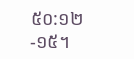៥០:១២-១៥។